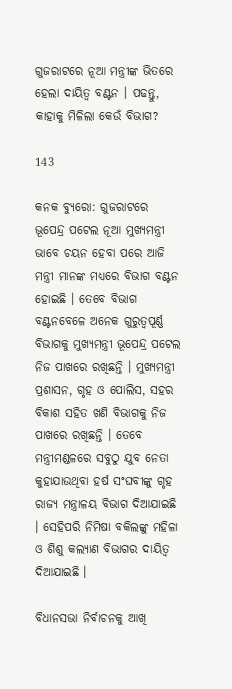ଗୁଜରାଟରେ ନୂଆ ମନ୍ତ୍ରୀଙ୍କ ଭିତରେ ହେଲା ଦାୟିତ୍ୱ ବଣ୍ଟନ । ପଢନ୍ତୁ, କାହାକୁ ମିଳିଲା କେଉଁ ବିଭାଗ?

143

କନକ ବ୍ୟୁରୋ: ଗୁଜରାଟରେ ଭୂପେନ୍ଦ୍ର ପଟେଲ ନୂଆ ମୁଖ୍ୟମନ୍ତ୍ରୀ ଭାବେ ଚୟନ ହେବା ପରେ ଆଜି ମନ୍ତ୍ରୀ ମାନଙ୍କ ମଧ୍ୟରେ ବିଭାଗ ବଣ୍ଟନ ହୋଇଛି । ତେବେ ବିଭାଗ ବଣ୍ଟନବେଳେ ଅନେକ ଗୁରୁତ୍ୱପୂର୍ଣ୍ଣ ବିଭାଗକୁ ମୁଖ୍ୟମନ୍ତ୍ରୀ ଭୂପେନ୍ଦ୍ର ପଟେଲ ନିଜ ପାଖରେ ରଖିଛନ୍ତି । ମୁଖ୍ୟମନ୍ତ୍ରୀ ପ୍ରଶାସନ, ଗୃହ ଓ ପୋଲିସ, ସହର ବିକାଶ ସହିତ ଖଣି ବିଭାଗକୁ ନିଜ ପାଖରେ ରଖିଛନ୍ତି । ତେବେ ମନ୍ତ୍ରୀମଣ୍ଡଳରେ ସବୁଠୁ ଯୁବ ନେତା କୁହାଯାଉଥିବା ହର୍ଷ ସଂଘବୀଙ୍କୁ ଗୃହ ରାଜ୍ୟ ମନ୍ତ୍ରାଳୟ ବିଭାଗ ଦିଆଯାଇଛି । ସେହିପରି ନିମିଷା ବକିଲଙ୍କୁ ମହିଳା ଓ ଶିଶୁ କଲ୍ୟାଣ ବିଭାଗର ଦାୟିତ୍ୱ ଦିଆଯାଇଛି ।

ବିଧାନସଭା ନିର୍ବାଚନକୁ ଆଖି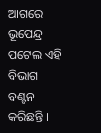ଆଗରେ ଭୂପେନ୍ଦ୍ର ପଟେଲ ଏହି ବିଭାଗ ବଣ୍ଟନ କରିଛନ୍ତି ।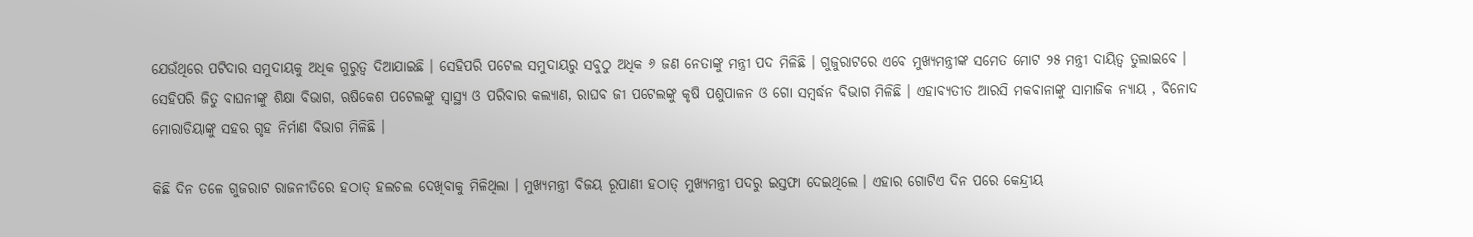ଯେଉଁଥିରେ ପଟିଦାର ସମୁଦାୟକୁ ଅଧିକ ଗୁରୁତ୍ୱ ଦିଆଯାଇଛି । ସେହିପରି ପଟେଲ ସମୁଦାୟରୁ ସବୁଠୁ ଅଧିକ ୬ ଜଣ ନେତାଙ୍କୁ ମନ୍ତ୍ରୀ ପଦ ମିଳିଛି । ଗୁଜୁରାଟରେ ଏବେ ମୁଖ୍ୟମନ୍ତ୍ରୀଙ୍କ ସମେତ ମୋଟ ୨୫ ମନ୍ତ୍ରୀ ଦାୟିତ୍ୱ ତୁଲାଇବେ । ସେହିପରି ଜିତୁ ବାଘନୀଙ୍କୁ ଶିକ୍ଷା ବିଭାଗ, ଋଷିକେଶ ପଟେଲଙ୍କୁ ସ୍ୱାସ୍ଥ୍ୟ ଓ ପରିବାର କଲ୍ୟାଣ, ରାଘବ ଜୀ ପଟେଲଙ୍କୁ କୃଷି ପଶୁପାଳନ ଓ ଗୋ ସମ୍ବର୍ଦ୍ଧନ ବିଭାଗ ମିଳିଛି । ଏହାବ୍ୟତୀତ ଆରସି ମକବାନାଙ୍କୁ ସାମାଜିକ ନ୍ୟାୟ , ବିନୋଦ ମୋରାଡିୟାଙ୍କୁ ସହର ଗୃହ ନିର୍ମାଣ ବିଭାଗ ମିଳିଛି ।

କିଛି ଦିନ ତଳେ ଗୁଜରାଟ ରାଜନୀତିରେ ହଠାତ୍ ହଲଚଲ ଦେଖିବାକୁ ମିଳିଥିଲା । ମୁଖ୍ୟମନ୍ତ୍ରୀ ବିଜୟ ରୂପାଣୀ ହଠାତ୍ ମୁଖ୍ୟମନ୍ତ୍ରୀ ପଦରୁ ଇସ୍ତଫା ଦେଇଥିଲେ । ଏହାର ଗୋଟିଏ ଦିନ ପରେ କେନ୍ଦ୍ରୀୟ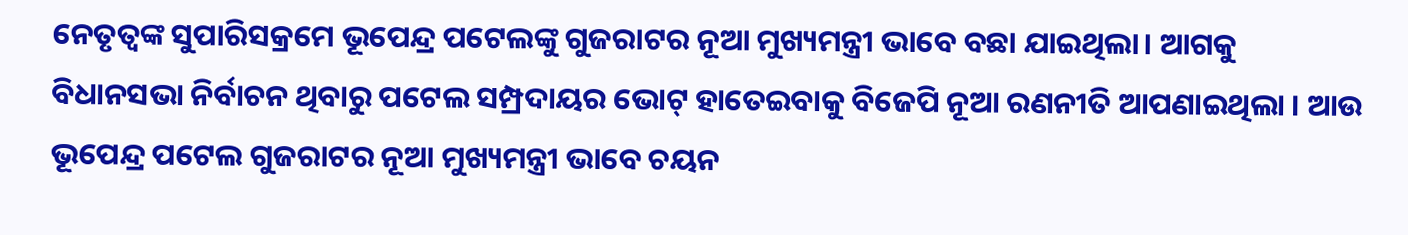ନେତୃତ୍ୱଙ୍କ ସୁପାରିସକ୍ରମେ ଭୂପେନ୍ଦ୍ର ପଟେଲଙ୍କୁ ଗୁଜରାଟର ନୂଆ ମୁଖ୍ୟମନ୍ତ୍ରୀ ଭାବେ ବଛା ଯାଇଥିଲା। ଆଗକୁ ବିଧାନସଭା ନିର୍ବାଚନ ଥିବାରୁ ପଟେଲ ସମ୍ପ୍ରଦାୟର ଭୋଟ୍ ହାତେଇବାକୁ ବିଜେପି ନୂଆ ରଣନୀତି ଆପଣାଇଥିଲା । ଆଉ ଭୂପେନ୍ଦ୍ର ପଟେଲ ଗୁଜରାଟର ନୂଆ ମୁଖ୍ୟମନ୍ତ୍ରୀ ଭାବେ ଚୟନ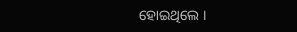ହୋଇଥିଲେ ।